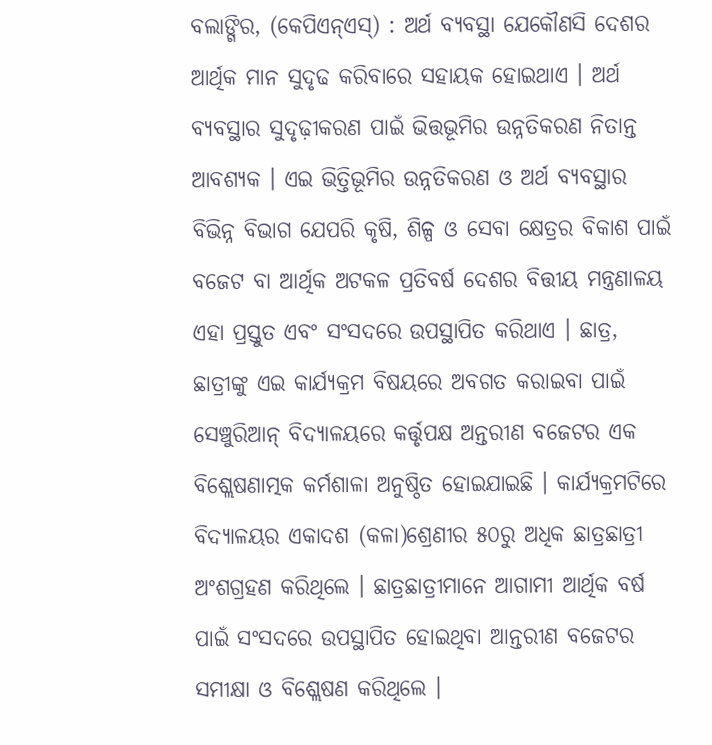ବଲାଙ୍ଗିର, (କେପିଏନ୍ଏସ୍) : ଅର୍ଥ ବ୍ୟବସ୍ଥା ଯେକୌଣସି ଦେଶର ଆର୍ଥିକ ମାନ ସୁଦୃଢ କରିବାରେ ସହାୟକ ହୋଇଥାଏ । ଅର୍ଥ ବ୍ୟବସ୍ଥାର ସୁଦୃଢ଼ୀକରଣ ପାଇଁ ଭିତ୍ତଭୂମିର ଉନ୍ନତିକରଣ ନିତାନ୍ତ ଆବଶ୍ୟକ । ଏଇ ଭିତ୍ତିଭୂମିର ଉନ୍ନତିକରଣ ଓ ଅର୍ଥ ବ୍ୟବସ୍ଥାର ବିଭିନ୍ନ ବିଭାଗ ଯେପରି କୃଷି, ଶିଳ୍ପ ଓ ସେବା କ୍ଷେତ୍ରର ବିକାଶ ପାଇଁ ବଜେଟ ବା ଆର୍ଥିକ ଅଟକଳ ପ୍ରତିବର୍ଷ ଦେଶର ବିତ୍ତୀୟ ମନ୍ତ୍ରଣାଳୟ ଏହା ପ୍ରସ୍ତୁତ ଏବଂ ସଂସଦରେ ଉପସ୍ଥାପିତ କରିଥାଏ । ଛାତ୍ର, ଛାତ୍ରୀଙ୍କୁ ଏଇ କାର୍ଯ୍ୟକ୍ରମ ବିଷୟରେ ଅବଗତ କରାଇବା ପାଇଁ ସେଞ୍ଚୁରିଆନ୍ ବିଦ୍ୟାଳୟରେ କର୍ତ୍ତୃପକ୍ଷ ଅନ୍ତରୀଣ ବଜେଟର ଏକ ବିଶ୍ଲେଷଣାତ୍ମକ କର୍ମଶାଳା ଅନୁଷ୍ଠିତ ହୋଇଯାଇଛି । କାର୍ଯ୍ୟକ୍ରମଟିରେ ବିଦ୍ୟାଳୟର ଏକାଦଶ (କଳା)ଶ୍ରେଣୀର ୫୦ରୁ ଅଧିକ ଛାତ୍ରଛାତ୍ରୀ ଅଂଶଗ୍ରହଣ କରିଥିଲେ । ଛାତ୍ରଛାତ୍ରୀମାନେ ଆଗାମୀ ଆର୍ଥିକ ବର୍ଷ ପାଇଁ ସଂସଦରେ ଉପସ୍ଥାପିତ ହୋଇଥିବା ଆନ୍ତରୀଣ ବଜେଟର ସମୀକ୍ଷା ଓ ବିଶ୍ଲେଷଣ କରିଥିଲେ ।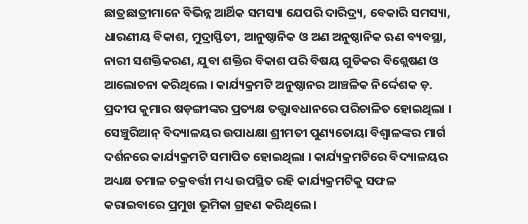ଛାତ୍ରଛାତ୍ରୀମାନେ ବିଭିନ୍ନ ଆର୍ଥିକ ସମସ୍ୟା ଯେପରି ଦାରିଦ୍ର୍ୟ, ବେକାରି ସମସ୍ୟା, ଧାରଣୀୟ ବିକାଶ, ମୁଦ୍ରାସ୍ଫିତୀ, ଆନୁଷ୍ଠାନିକ ଓ ଅଣ ଅନୁଷ୍ଠାନିକ ଋଣ ବ୍ୟବସ୍ଥା, ନାରୀ ସଶକ୍ତିକରଣ, ଯୁବା ଶକ୍ତିର ବିକାଶ ପରି ବିଷୟ ଗୁଡିକର ବିଶ୍ଲେଷଣ ଓ ଆଲୋଚନା କରିଥିଲେ । କାର୍ଯ୍ୟକ୍ରମଟି ଅନୁଷ୍ଠାନର ଆଞ୍ଚଳିକ ନିର୍ଦ୍ଦେଶକ ଡ଼. ପ୍ରଦୀପ କୁମାର ଷଡ଼ଙ୍ଗୀଙ୍କର ପ୍ରତ୍ୟକ୍ଷ ତତ୍ତ୍ୱାବଧାନରେ ପରିଚାଳିତ ହୋଇଥିଲା । ସେଞ୍ଚୁରିଆନ୍ ବିଦ୍ୟାଳୟର ଉପାଧକ୍ଷା ଶ୍ରୀମତୀ ପୁଣ୍ୟତୋୟା ବିଶ୍ୱାଳଙ୍କର ମାର୍ଗ ଦର୍ଶନରେ କାର୍ଯ୍ୟକ୍ରମଟି ସମାପିତ ହୋଇଥିଲା । କାର୍ଯ୍ୟକ୍ରମଟିରେ ବିଦ୍ୟାଳୟର ଅଧ୍ୟକ୍ଷ ତମାଳ ଚକ୍ରବର୍ତ୍ତୀ ମଧ୍ୟ ଉପସ୍ଥିତ ରହି କାର୍ଯ୍ୟକ୍ରମଟିକୁ ସଫଳ କରାଇବାରେ ପ୍ରମୁଖ ଭୂମିକା ଗ୍ରହଣ କରିଥିଲେ ।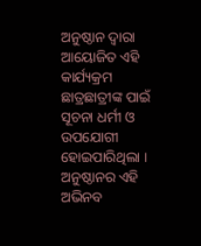ଅନୁଷ୍ଠାନ ଦ୍ୱାରା ଆୟୋଜିତ ଏହି କାର୍ଯ୍ୟକ୍ରମ ଛାତ୍ରଛାତ୍ରୀଙ୍କ ପାଇଁ ସୂଚନା ଧର୍ମୀ ଓ ଉପଯୋଗୀ ହୋଇପାରିଥିଲା । ଅନୁଷ୍ଠାନର ଏହି ଅଭିନବ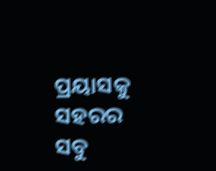ପ୍ରୟାସକୁ ସହରର ସବୁ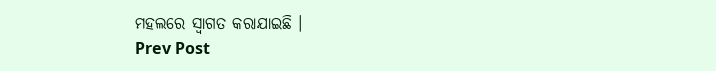ମହଲରେ ସ୍ୱାଗତ କରାଯାଇଛି ।
Prev Post